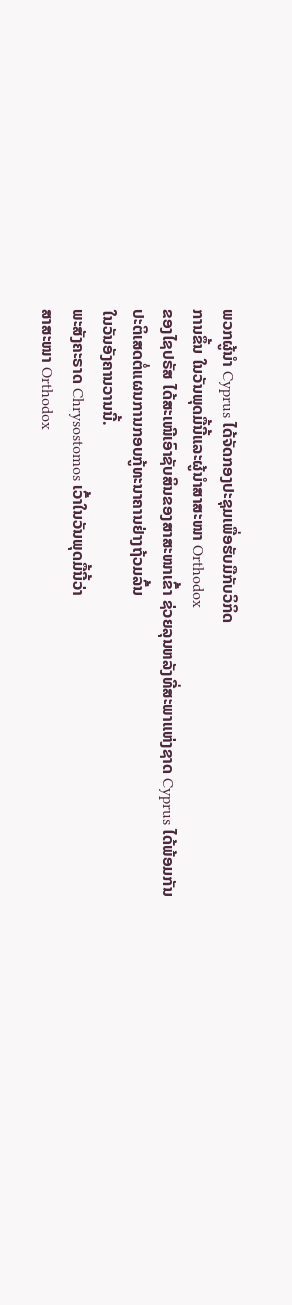ພວກຜູ້ນໍາ Cyprus ໄດ້ຈັດກອງປະຊຸມເພື່ອຮັບມືກັບວິກິດ
ການຂຶ້ນ ໃນວັນພຸດມື້ນີ້ແລະຜູ້ນໍາສາສະໜາ Orthodox
ຂອງໄຊປຣັສ ໄດ້ສະເໜີເອົາຊັບສິນຂອງສາສະໜາເຂົ້າ ຊ່ວຍລຸນຫລັງທີ່ສະພາແຫ່ງຊາດ Cyprus ໄດ້ພ້ອມກັນ
ປະຕິເສດຕໍ່ແຜນການກອບກູ້ທະນາຄານຢ່າງຖ້ວມລົ້ນ
ໃນວັນອັງຄານວານນີ້.
ພະສັງຄະຣາດ Chrysostomos ເວົ້າໃນວັນພຸດມື້ນີ້ວ່າ
ສາສະໜາ Orthodox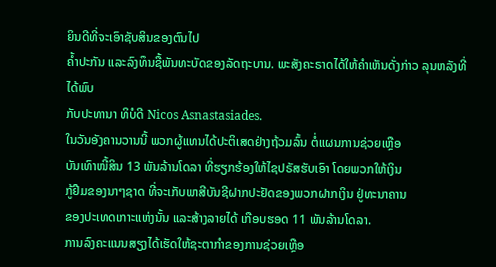ຍິນດີທີ່ຈະເອົາຊັບສິນຂອງຕົນໄປ
ຄໍ້າປະກັນ ແລະລົງທຶນຊື້ພັນທະບັດຂອງລັດຖະບານ. ພະສັງຄະຣາດໄດ້ໃຫ້ຄໍາເຫັນດັ່ງກ່າວ ລຸນຫລັງທີ່ໄດ້ພົບ
ກັບປະທານາ ທິບໍດີ Nicos Asnastasiades.
ໃນວັນອັງຄານວານນີ້ ພວກຜູ້ແທນໄດ້ປະຕິເສດຢ່າງຖ້ວມລົ້ນ ຕໍ່ແຜນການຊ່ວຍເຫຼືອ
ບັນເທົາໜີ້ສິນ 13 ພັນລ້ານໂດລາ ທີ່ຮຽກຮ້ອງໃຫ້ໄຊປຣັສຮັບເອົາ ໂດຍພວກໃຫ້ເງິນ
ກູ້ຢືມຂອງນາໆຊາດ ທີ່ຈະເກັບພາສີບັນຊີຝາກປະຢັດຂອງພວກຝາກເງິນ ຢູ່ທະນາຄານ
ຂອງປະເທດເກາະແຫ່ງນັ້ນ ແລະສ້າງລາຍໄດ້ ເກືອບຮອດ 11 ພັນລ້ານໂດລາ.
ການລົງຄະແນນສຽງໄດ້ເຮັດໃຫ້ຊະຕາກໍາຂອງການຊ່ວຍເຫຼືອ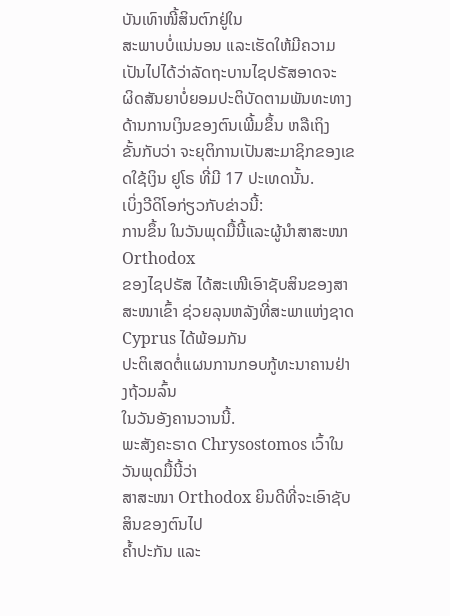ບັນເທົາໜີ້ສິນຕົກຢູ່ໃນ
ສະພາບບໍ່ແນ່ນອນ ແລະເຮັດໃຫ້ມີຄວາມເປັນໄປໄດ້ວ່າລັດຖະບານໄຊປຣັສອາດຈະ
ຜິດສັນຍາບໍ່ຍອມປະຕິບັດຕາມພັນທະທາງດ້ານການເງິນຂອງຕົນເພີ້ມຂຶ້ນ ຫລືເຖິງ
ຂັ້ນກັບວ່າ ຈະຍຸຕິການເປັນສະມາຊິກຂອງເຂດໃຊ້ເງິນ ຢູໂຣ ທີ່ມີ 17 ປະເທດນັ້ນ.
ເບິ່ງວີດິໂອກ່ຽວກັບຂ່າວນີ້:
ການຂຶ້ນ ໃນວັນພຸດມື້ນີ້ແລະຜູ້ນໍາສາສະໜາ Orthodox
ຂອງໄຊປຣັສ ໄດ້ສະເໜີເອົາຊັບສິນຂອງສາສະໜາເຂົ້າ ຊ່ວຍລຸນຫລັງທີ່ສະພາແຫ່ງຊາດ Cyprus ໄດ້ພ້ອມກັນ
ປະຕິເສດຕໍ່ແຜນການກອບກູ້ທະນາຄານຢ່າງຖ້ວມລົ້ນ
ໃນວັນອັງຄານວານນີ້.
ພະສັງຄະຣາດ Chrysostomos ເວົ້າໃນວັນພຸດມື້ນີ້ວ່າ
ສາສະໜາ Orthodox ຍິນດີທີ່ຈະເອົາຊັບສິນຂອງຕົນໄປ
ຄໍ້າປະກັນ ແລະ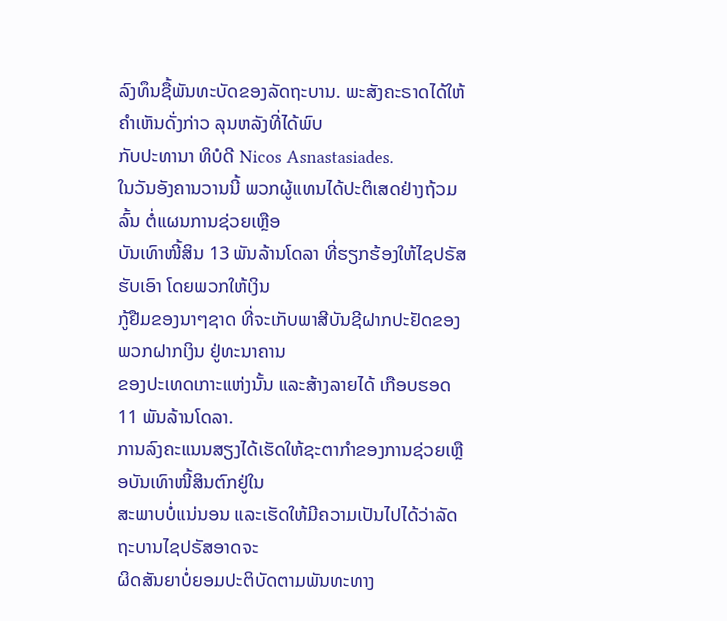ລົງທຶນຊື້ພັນທະບັດຂອງລັດຖະບານ. ພະສັງຄະຣາດໄດ້ໃຫ້ຄໍາເຫັນດັ່ງກ່າວ ລຸນຫລັງທີ່ໄດ້ພົບ
ກັບປະທານາ ທິບໍດີ Nicos Asnastasiades.
ໃນວັນອັງຄານວານນີ້ ພວກຜູ້ແທນໄດ້ປະຕິເສດຢ່າງຖ້ວມລົ້ນ ຕໍ່ແຜນການຊ່ວຍເຫຼືອ
ບັນເທົາໜີ້ສິນ 13 ພັນລ້ານໂດລາ ທີ່ຮຽກຮ້ອງໃຫ້ໄຊປຣັສຮັບເອົາ ໂດຍພວກໃຫ້ເງິນ
ກູ້ຢືມຂອງນາໆຊາດ ທີ່ຈະເກັບພາສີບັນຊີຝາກປະຢັດຂອງພວກຝາກເງິນ ຢູ່ທະນາຄານ
ຂອງປະເທດເກາະແຫ່ງນັ້ນ ແລະສ້າງລາຍໄດ້ ເກືອບຮອດ 11 ພັນລ້ານໂດລາ.
ການລົງຄະແນນສຽງໄດ້ເຮັດໃຫ້ຊະຕາກໍາຂອງການຊ່ວຍເຫຼືອບັນເທົາໜີ້ສິນຕົກຢູ່ໃນ
ສະພາບບໍ່ແນ່ນອນ ແລະເຮັດໃຫ້ມີຄວາມເປັນໄປໄດ້ວ່າລັດຖະບານໄຊປຣັສອາດຈະ
ຜິດສັນຍາບໍ່ຍອມປະຕິບັດຕາມພັນທະທາງ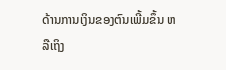ດ້ານການເງິນຂອງຕົນເພີ້ມຂຶ້ນ ຫລືເຖິງ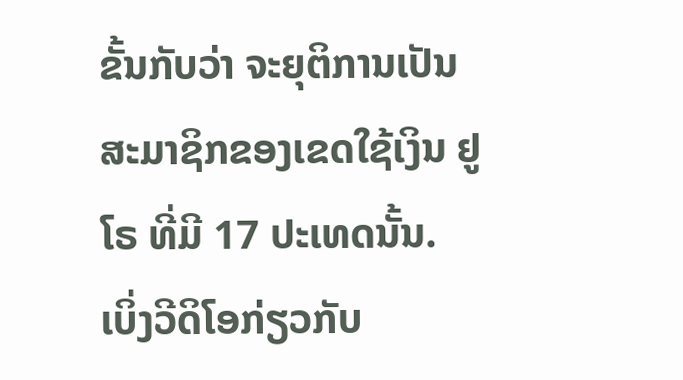ຂັ້ນກັບວ່າ ຈະຍຸຕິການເປັນສະມາຊິກຂອງເຂດໃຊ້ເງິນ ຢູໂຣ ທີ່ມີ 17 ປະເທດນັ້ນ.
ເບິ່ງວີດິໂອກ່ຽວກັບ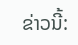ຂ່າວນີ້: